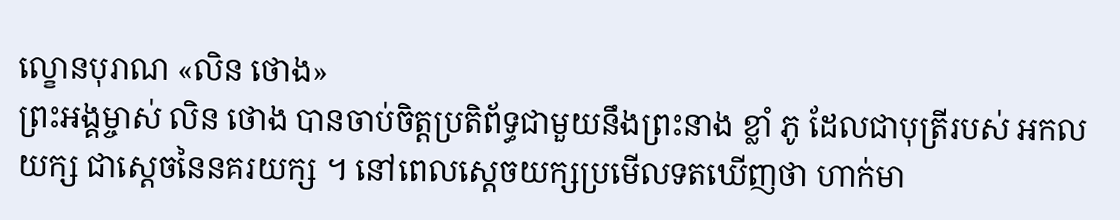ល្ខោនបុរាណ «លិន ថោង»
ព្រះអង្គម្ចាស់ លិន ថោង បានចាប់ចិត្តប្រតិព័ទ្ធជាមួយនឹងព្រះនាង ខ្លាំ ភូ ដែលជាបុត្រីរបស់ អកលយក្ស ជាស្តេចនៃនគរយក្ស ។ នៅពេលស្តេចយក្សប្រមើលទតឃើញថា ហាក់មា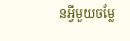នអ្វីមួយចម្លែ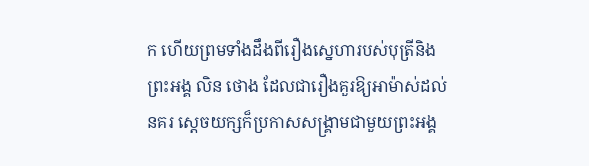ក ហើយព្រមទាំងដឹងពីរឿងស្នេហារបស់បុត្រីនិងព្រះអង្គ លិន ថោង ដែលជារឿងគួរឱ្យអាម៉ាស់ដល់នគរ ស្តេចយក្សក៏ប្រកាសសង្គ្រាមជាមួយព្រះអង្គ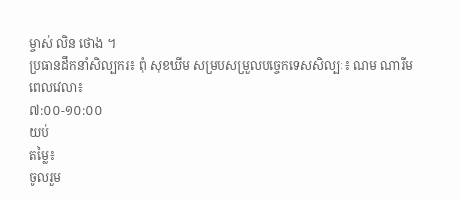ម្ចាស់ លិន ថោង ។
ប្រធានដឹកនាំសិល្បករ៖ ពុំ សុខឃីម សម្របសម្រួលបច្ចេកទេសសិល្បៈ៖ ណម ណារីម
ពេលវេលា៖
៧:០០-១០:០០
យប់
តម្លៃ៖
ចូលរួម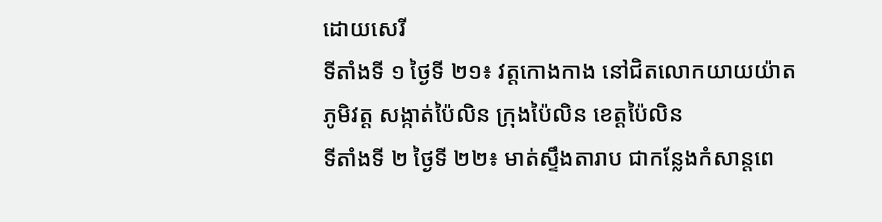ដោយសេរី
ទីតាំងទី ១ ថ្ងៃទី ២១៖ វត្តកោងកាង នៅជិតលោកយាយយ៉ាត ភូមិវត្ត សង្កាត់ប៉ៃលិន ក្រុងប៉ៃលិន ខេត្តប៉ៃលិន
ទីតាំងទី ២ ថ្ងៃទី ២២៖ មាត់ស្ទឹងតារាប ជាកន្លែងកំសាន្តពេ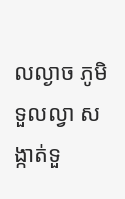លល្ងាច ភូមិទួលល្វា សង្កាត់ទួ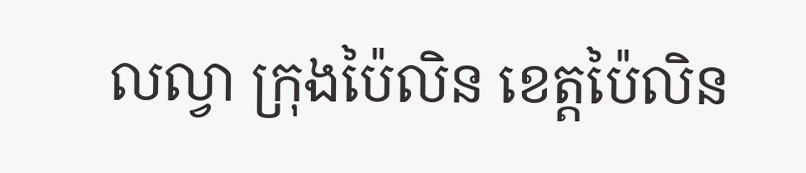លល្វា ក្រុងប៉ៃលិន ខេត្តប៉ៃលិន